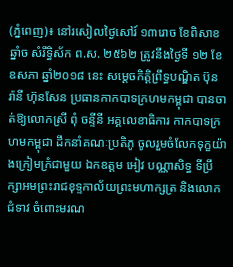(ភ្នំពេញ)៖ នៅរសៀលថ្ងៃសៅរ៍ ១៣រោច ខែពិសាខ ឆ្នាំច សំរឹទ្ធិស័ក ព.ស. ២៥៦២ ត្រូវនឹងថ្ងៃទី ១២ ខែឧសភា ឆ្នាំ២០១៨ នេះ សម្ដេចកិត្តិព្រឹទ្ធបណ្ឌិត ប៊ុន រ៉ានី ហ៊ុនសែន ប្រធានកាកបាទក្រហមកម្ពុជា បានចាត់ឱ្យលោកស្រី ពុំ ចន្ទីនី អគ្គលេខាធិការ កាកបាទក្រហមកម្ពុជា ដឹកនាំគណៈប្រតិភូ ចូលរួមចំលែកទុក្ខយ៉ាងក្រៀមក្រំជាមួយ ឯកឧត្តម អៀវ បណ្ណាសិទ្ធ ទីប្រឹក្សាអមព្រះរាជខុទ្ទកាល័យព្រះមហាក្សត្រ និងលោកជំទាវ ចំពោះមរណ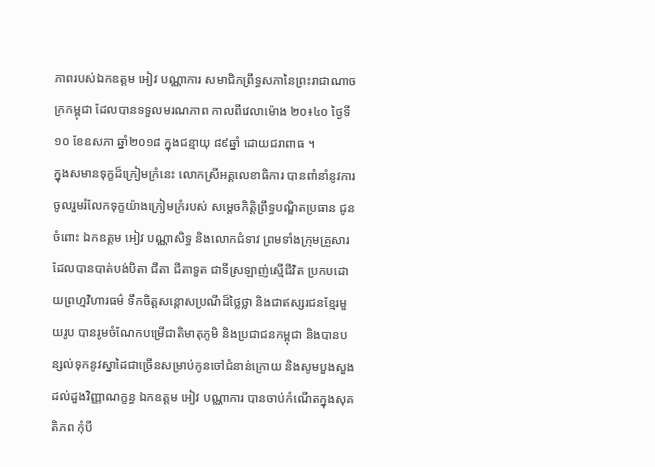ភាពរបស់ឯកឧត្តម អៀវ បណ្ណាការ សមាជិកព្រឹទ្ធសភានៃព្រះរាជាណាចក្រកម្ពុជា ដែលបានទទួលមរណភាព កាលពីវេលាម៉ោង ២០៖៤០ ថ្ងៃទី១០ ខែឧសភា ឆ្នាំ២០១៨ ក្នុងជន្មាយុ ៨៩ឆ្នាំ ដោយជរាពាធ ។
ក្នុងសមានទុក្ខដ៏ក្រៀមក្រំនេះ លោកស្រីអគ្គលេខាធិការ បានពាំនាំនូវការចូលរួមរំលែកទុក្ខយ៉ាងក្រៀមក្រំរបស់ សម្ដេចកិត្តិព្រឹទ្ធបណ្ឌិតប្រធាន ជូន ចំពោះ ឯកឧត្តម អៀវ បណ្ណាសិទ្ធ និងលោកជំទាវ ព្រមទាំងក្រុមគ្រួសារ ដែលបានបាត់បង់បិតា ជីតា ជីតាទួត ជាទីស្រឡាញ់ស្មើជីវិត ប្រកបដោយព្រហ្មវិហារធម៌ ទឹកចិត្តសន្តោសប្រណីដ៏ថ្លៃថ្លា និងជាឥស្សរជនខ្មែរមួយរូប បានរូមចំណែកបម្រើជាតិមាតុភូមិ និងប្រជាជនកម្ពុជា និងបានបន្សល់ទុកនូវស្នាដៃជាច្រើនសម្រាប់កូនចៅជំនាន់ក្រោយ និងសូមបួងសួងដល់ដួងវិញ្ញាណក្ខន្ធ ឯកឧត្តម អៀវ បណ្ណាការ បានចាប់កំណើតក្នុងសុគតិភព កុំបី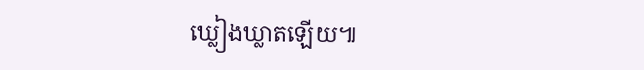ឃ្លៀងឃ្លាតឡើយ៕